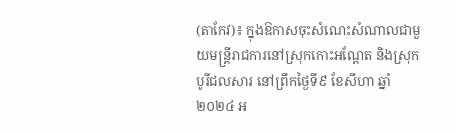(តាកែវ)៖ ក្នុងឱកាសចុះសំណេះសំណាលជាមួយមន្រ្តីរាជការនៅស្រុកកោះអណ្ដែត និងស្រុកបូរីជលសារ នៅព្រឹកថ្ងៃទី៩ ខែសីហា ឆ្នាំ២០២៤ អ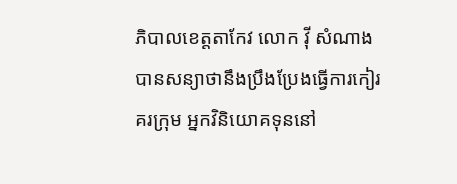ភិបាលខេត្តតាកែវ លោក វ៉ី សំណាង បានសន្យាថានឹងប្រឹងប្រែងធ្វើការកៀរគរក្រុម អ្នកវិនិយោគទុននៅ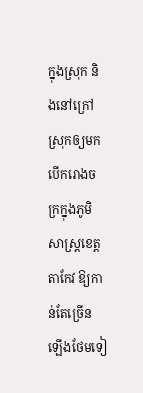ក្នុងស្រុក និងនៅក្រៅស្រុកឲ្យមកបើករោងចក្រក្នុងភូមិសាស្រ្តខេត្តតាកែវ ឱ្យកាន់តែច្រើនឡើងថែមទៀ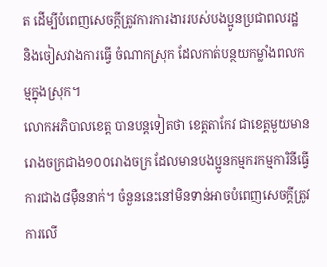ត ដើម្បីបំពេញសេចក្តីត្រូវការការងាររបស់បងប្អូនប្រជាពលរដ្ឋ និងចៀសវាងការធ្វើ ចំណាកស្រុក ដែលកាត់បន្ថយកម្លាំងពលកម្មក្នុងស្រុក។
លោកអភិបាលខេត្ត បានបន្តទៀតថា ខេត្តតាកែវ ជាខេត្តមួយមានរោងចក្រជាង១០០រោងចក្រ ដែលមានបងប្អូនកម្មករកម្មការិនីធ្វើការជាង៨ម៉ឺននាក់។ ចំនួននេះនៅមិនទាន់អាចបំពេញសេចក្តីត្រូវការលើ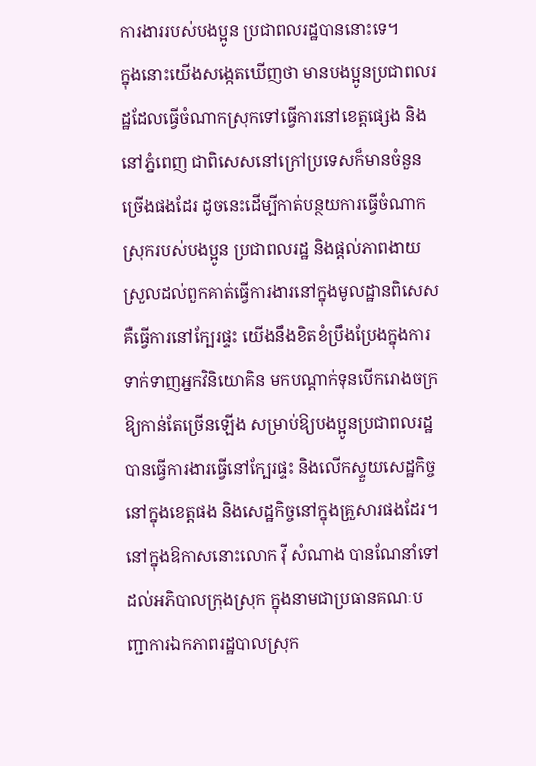ការងាររបស់បងប្អូន ប្រជាពលរដ្ឋបាននោះទេ។
ក្នុងនោះយើងសង្កេតឃើញថា មានបងប្អូនប្រជាពលរដ្ឋដែលធ្វើចំណាកស្រុកទៅធ្វើការនៅខេត្តផ្សេង និងនៅភ្នំពេញ ជាពិសេសនៅក្រៅប្រទេសក៏មានចំនួនច្រើងផងដែរ ដូចនេះដើម្បីកាត់បន្ថយការធ្វើចំណាកស្រុករបស់បងប្អូន ប្រជាពលរដ្ឋ និងផ្តល់ភាពងាយស្រួលដល់ពួកគាត់ធ្វើការងារនៅក្នុងមូលដ្ឋានពិសេសគឺធ្វើការនៅក្បែរផ្ទះ យើងនឹងខិតខំប្រឹងប្រែងក្នុងការទាក់ទាញអ្នកវិនិយោគិន មកបណ្តាក់ទុនបើករោងចក្រឱ្យកាន់តែច្រើនឡើង សម្រាប់ឱ្យបងប្អូនប្រជាពលរដ្ឋ បានធ្វើការងារធ្វើនៅក្បែរផ្ទះ និងលើកស្ទួយសេដ្ឋកិច្ចនៅក្នុងខេត្តផង និងសេដ្ឋកិច្ចនៅក្នុងគ្រួសារផងដែរ។
នៅក្នុងឱកាសនោះលោក វ៉ី សំណាង បានណែនាំទៅដល់អភិបាលក្រុងស្រុក ក្នុងនាមជាប្រធានគណៈបញ្ជាការឯកភាពរដ្ឋបាលស្រុក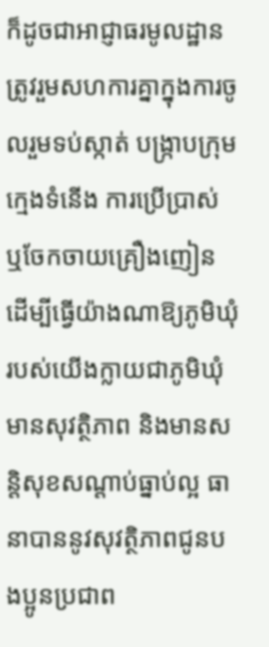ក៏ដូចជាអាជ្ញាធរមូលដ្ឋាន ត្រូវរួមសហការគ្នាក្នុងការចូលរួមទប់ស្កាត់ បង្រ្កាបក្រុមក្មេងទំនើង ការប្រើប្រាស់ ឬចែកចាយគ្រឿងញៀន ដើម្បីធ្វើយ៉ាងណាឱ្យភូមិឃុំរបស់យើងក្លាយជាភូមិឃុំមានសុវត្ថិភាព និងមានសន្តិសុខសណ្តាប់ធ្នាប់ល្អ ធានាបាននូវសុវត្ថិភាពជូនបងប្អូនប្រជាព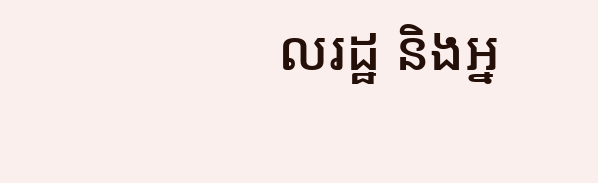លរដ្ឋ និងអ្ន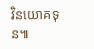វិនយោគទុន៕